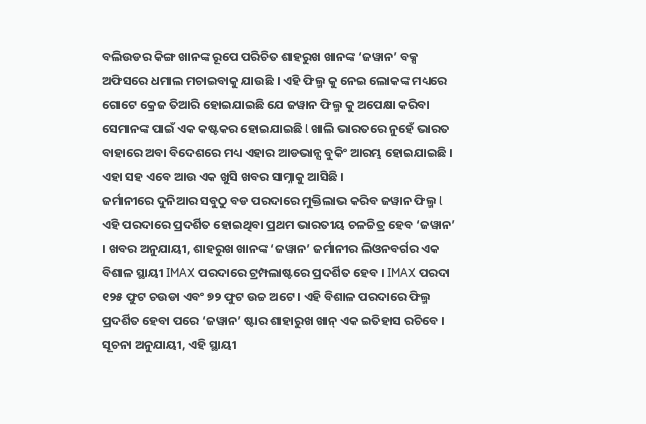ବଲିଉଡର କିଙ୍ଗ ଖାନଙ୍କ ରୂପେ ପରିଚିତ ଶାହରୁଖ ଖାନଙ୍କ ‘ଜୱାନ’ ବକ୍ସ ଅଫିସରେ ଧମାଲ ମଚାଇବାକୁ ଯାଉଛି । ଏହି ଫିଲ୍ମ କୁ ନେଇ ଲୋକଙ୍କ ମଧ୍ୟରେ ଗୋଟେ କ୍ରେଜ ତିଆରି ହୋଇଯାଇଛି ଯେ ଜୱାନ ଫିଲ୍ମ କୁ ଅପେକ୍ଷା କରିବା ସେମାନଙ୍କ ପାଇଁ ଏକ କଷ୍ଟକର ହୋଇଯାଇଛି l ଖାଲି ଭାରତରେ ନୁହେଁ ଭାରତ ବାହାରେ ଅବା ବିଦେଶରେ ମଧ୍ୟ ଏହାର ଆଡଭାନ୍ସ ବୁକିଂ ଆରମ୍ଭ ହୋଇଯାଇଛି । ଏହା ସହ ଏବେ ଆଉ ଏକ ଖୁସି ଖବର ସାମ୍ନାକୁ ଆସିଛି ।
ଜର୍ମାନୀରେ ଦୁନିଆର ସବୁଠୁ ବଡ ପରଦାରେ ମୁକ୍ତିଲାଭ କରିବ ଜୱାନ ଫିଲ୍ମ l ଏହି ପରଦାରେ ପ୍ରଦର୍ଶିତ ହୋଇଥିବା ପ୍ରଥମ ଭାରତୀୟ ଚଳଚ୍ଚିତ୍ର ହେବ ‘ଜୱାନ’ । ଖବର ଅନୁଯାୟୀ, ଶାହରୁଖ ଖାନଙ୍କ ‘ଜୱାନ’ ଜର୍ମାନୀର ଲିଓନବର୍ଗର ଏକ ବିଶାଳ ସ୍ଥାୟୀ IMAX ପରଦାରେ ଟ୍ରମ୍ପଲାଷ୍ଟରେ ପ୍ରଦର୍ଶିତ ହେବ । IMAX ପରଦା ୧୨୫ ଫୁଟ ଚଉଡା ଏବଂ ୭୨ ଫୁଟ ଉଚ୍ଚ ଅଟେ । ଏହି ବିଶାଳ ପରଦାରେ ଫିଲ୍ମ ପ୍ରଦର୍ଶିତ ହେବା ପରେ ‘ଜୱାନ’ ଷ୍ଟାର ଶାହାରୁଖ ଖାନ୍ ଏକ ଇତିହାସ ରଚିବେ ।
ସୂଚନା ଅନୁଯାୟୀ, ଏହି ସ୍ଥାୟୀ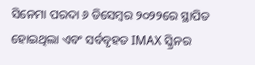ସିନେମା ପରଦା ୬ ଡିସେମ୍ବର ୨୦୨୨ରେ ସ୍ଥାପିତ ହୋଇଥିଲା ଏବଂ ସର୍ବବୃହତ IMAX ସ୍କ୍ରିନର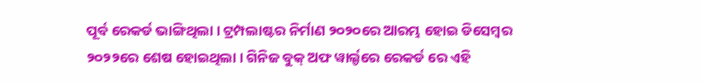ପୂର୍ବ ରେକର୍ଡ ଭାଙ୍ଗିଥିଲା । ଟ୍ରମ୍ପଲାଷ୍ଟର ନିର୍ମାଣ ୨୦୨୦ରେ ଆରମ୍ଭ ହୋଇ ଡିସେମ୍ବର ୨୦୨୨ରେ ଶେଷ ହୋଇଥିଲା । ଗିନିଜ ବୁକ୍ ଅଫ ୱାର୍ଲ୍ଡରେ ରେକର୍ଡ ରେ ଏହି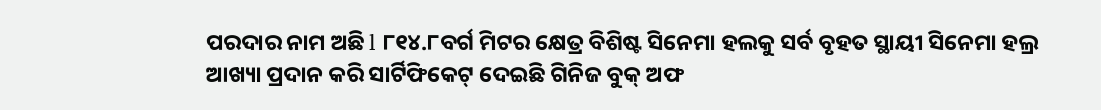ପରଦାର ନାମ ଅଛି l ୮୧୪.୮ବର୍ଗ ମିଟର କ୍ଷେତ୍ର ବିଶିଷ୍ଟ ସିନେମା ହଲକୁ ସର୍ବ ବୃହତ ସ୍ଥାୟୀ ସିନେମା ହଲ୍ର ଆଖ୍ୟା ପ୍ରଦାନ କରି ସାର୍ଟିଫିକେଟ୍ ଦେଇଛି ଗିନିଜ ବୁକ୍ ଅଫ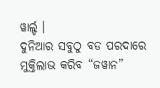ୱାର୍ଲ୍ଡ ।
ଦୁନିଆର ସବୁଠୁ ବଡ ପରଦାରେ ମୁକ୍ତିଲାଭ କରିବ “ଜୱାନ”